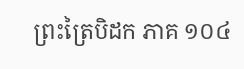ព្រះត្រៃបិដក ភាគ ១០៤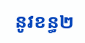នូវខន្ធ២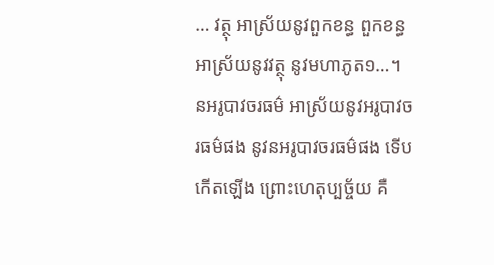… វត្ថុ អាស្រ័យនូវពួកខន្ធ ពួកខន្ធអាស្រ័យនូវវត្ថុ នូវមហាភូត១…។ នអរូបាវចរធម៌ អាស្រ័យនូវអរូបាវចរធម៌ផង នូវនអរូបាវចរធម៌ផង ទើបកើតឡើង ព្រោះហេតុប្បច្ច័យ គឺ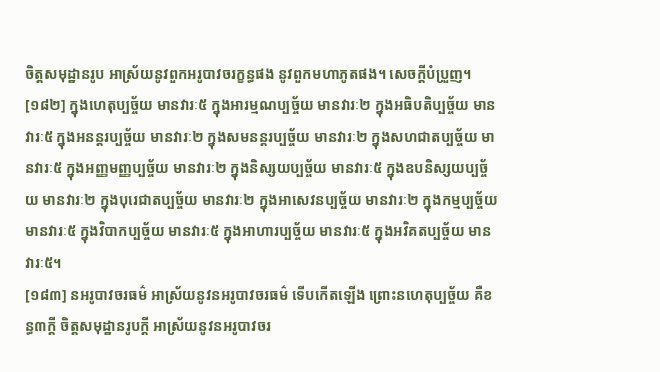ចិត្តសមុដ្ឋានរូប អាស្រ័យនូវពួកអរូបាវចរក្ខន្ធផង នូវពួកមហាភូតផង។ សេចក្តីបំប្រួញ។
[១៨២] ក្នុងហេតុប្បច្ច័យ មានវារៈ៥ ក្នុងអារម្មណប្បច្ច័យ មានវារៈ២ ក្នុងអធិបតិប្បច្ច័យ មានវារៈ៥ ក្នុងអនន្តរប្បច្ច័យ មានវារៈ២ ក្នុងសមនន្តរប្បច្ច័យ មានវារៈ២ ក្នុងសហជាតប្បច្ច័យ មានវារៈ៥ ក្នុងអញ្ញមញ្ញប្បច្ច័យ មានវារៈ២ ក្នុងនិស្សយប្បច្ច័យ មានវារៈ៥ ក្នុងឧបនិស្សយប្បច្ច័យ មានវារៈ២ ក្នុងបុរេជាតប្បច្ច័យ មានវារៈ២ ក្នុងអាសេវនប្បច្ច័យ មានវារៈ២ ក្នុងកម្មប្បច្ច័យ មានវារៈ៥ ក្នុងវិបាកប្បច្ច័យ មានវារៈ៥ ក្នុងអាហារប្បច្ច័យ មានវារៈ៥ ក្នុងអវិគតប្បច្ច័យ មានវារៈ៥។
[១៨៣] នអរូបាវចរធម៌ អាស្រ័យនូវនអរូបាវចរធម៌ ទើបកើតឡើង ព្រោះនហេតុប្បច្ច័យ គឺខន្ធ៣ក្តី ចិត្តសមុដ្ឋានរូបក្តី អាស្រ័យនូវនអរូបាវចរ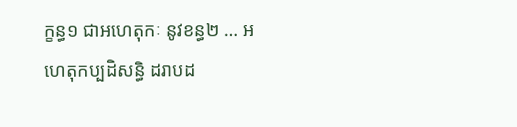ក្ខន្ធ១ ជាអហេតុកៈ នូវខន្ធ២ … អហេតុកប្បដិសន្ធិ ដរាបដ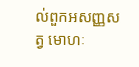ល់ពួកអសញ្ញសត្វ មោហៈ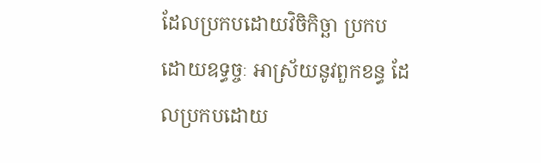ដែលប្រកបដោយវិចិកិច្ឆា ប្រកបដោយឧទ្ធច្ចៈ អាស្រ័យនូវពួកខន្ធ ដែលប្រកបដោយ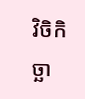វិចិកិច្ឆា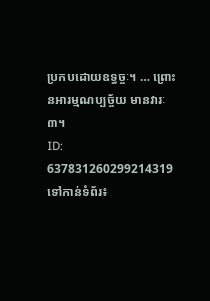ប្រកបដោយឧទ្ធច្ចៈ។ … ព្រោះនអារម្មណប្បច្ច័យ មានវារៈ៣។
ID: 637831260299214319
ទៅកាន់ទំព័រ៖